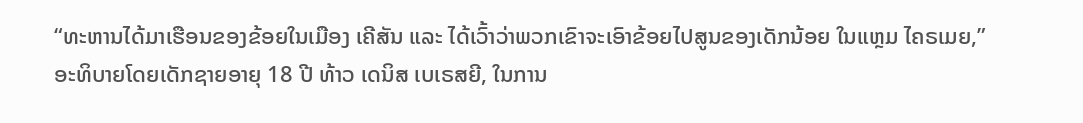“ທະຫານໄດ້ມາເຮືອນຂອງຂ້ອຍໃນເມືອງ ເຄີສັນ ແລະ ໄດ້ເວົ້າວ່າພວກເຂົາຈະເອົາຂ້ອຍໄປສູນຂອງເດັກນ້ອຍ ໃນແຫຼມ ໄຄຣເມຍ,” ອະທິບາຍໂດຍເດັກຊາຍອາຍຸ 18 ປີ ທ້າວ ເດນິສ ເບເຣສຍີ, ໃນການ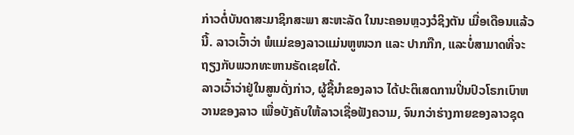ກ່າວຕໍ່ບັນດາສະມາຊິກສະພາ ສະຫະລັດ ໃນນະຄອນຫຼວງວໍຊິງຕັນ ເມື່ອເດືອນແລ້ວນີ້. ລາວເວົ້າວ່າ ພໍແມ່ຂອງລາວແມ່ນຫູໜວກ ແລະ ປາກກືກ, ແລະບໍ່ສາມາດທີ່ຈະຖຽງກັບພວກທະຫານຣັດເຊຍໄດ້.
ລາວເວົ້າວ່າຢູ່ໃນສູນດັ່ງກ່າວ, ຜູ້ຊີ້ນຳຂອງລາວ ໄດ້ປະຕິເສດການປິ່ນປົວໂຣກເບົາຫວານຂອງລາວ ເພື່ອບັງຄັບໃຫ້ລາວເຊື່ອຟັງຄວາມ, ຈົນກວ່າຮ່າງກາຍຂອງລາວຊຸດ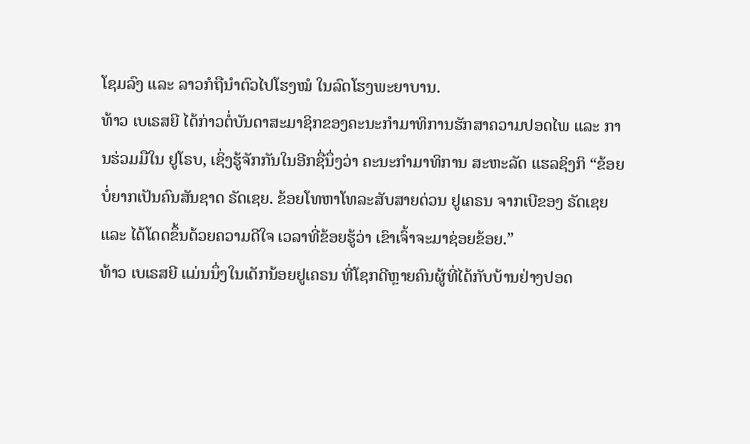ໂຊມລົງ ແລະ ລາວກໍຖືນຳຕົວໄປໂຮງໝໍ ໃນລົດໂຮງພະຍາບານ.
ທ້າວ ເບເຣສຍີ ໄດ້ກ່າວຕໍ່ບັນດາສະມາຊິກຂອງຄະນະກຳມາທິການຮັກສາຄວາມປອດໄພ ແລະ ການຮ່ວມມືໃນ ຢູໂຣບ, ເຊິ່ງຮູ້ຈັກກັນໃນອີກຊື່ນຶ່ງວ່າ ຄະນະກຳມາທິການ ສະຫະລັດ ແຮລຊິງກິ “ຂ້ອຍບໍ່ຍາກເປັນຄົນສັນຊາດ ຣັດເຊຍ. ຂ້ອຍໂທຫາໂທລະສັບສາຍດ່ວນ ຢູເຄຣນ ຈາກເບີຂອງ ຣັດເຊຍ ແລະ ໄດ້ໂດດຂຶ້ນດ້ວຍຄວາມດີໃຈ ເວລາທີ່ຂ້ອຍຮູ້ວ່າ ເຂົາເຈົ້າຈະມາຊ່ອຍຂ້ອຍ.”
ທ້າວ ເບເຣສຍີ ແມ່ນນຶ່ງໃນເດັກນ້ອຍຢູເຄຣນ ທີ່ໂຊກດີຫຼາຍຄົນຜູ້ທີ່ໄດ້ກັບບ້ານຢ່າງປອດ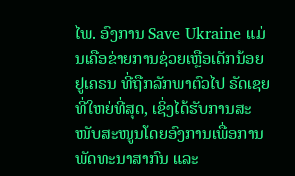ໄພ. ອົງການ Save Ukraine ແມ່ນເຄືອຂ່າຍການຊ່ວຍເຫຼືອເດັກນ້ອຍ ຢູເຄຣນ ທີ່ຖືກລັກພາຕົວໄປ ຣັດເຊຍ ທີ່ໃຫຍ່ທີ່ສຸດ, ເຊິ່ງໄດ້ຮັບການສະໜັບສະໜູນໂດຍອົງການເພື່ອການພັດທະນາສາກົນ ແລະ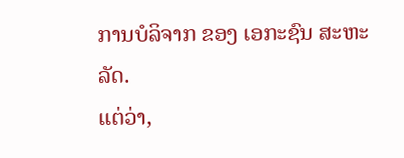ການບໍລິຈາກ ຂອງ ເອກະຊົນ ສະຫະລັດ.
ແຕ່ວ່າ,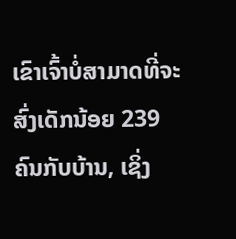ເຂົາເຈົ້າບໍ່ສາມາດທີ່ຈະສົ່ງເດັກນ້ອຍ 239 ຄົນກັບບ້ານ, ເຊິ່ງ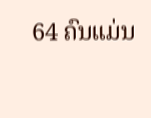64 ຄົນແມ່ນ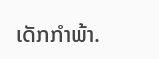ເດັກກຳພ້າ.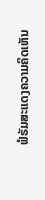ຟໍຣັມສະແດງຄວາມຄິດເຫັນ